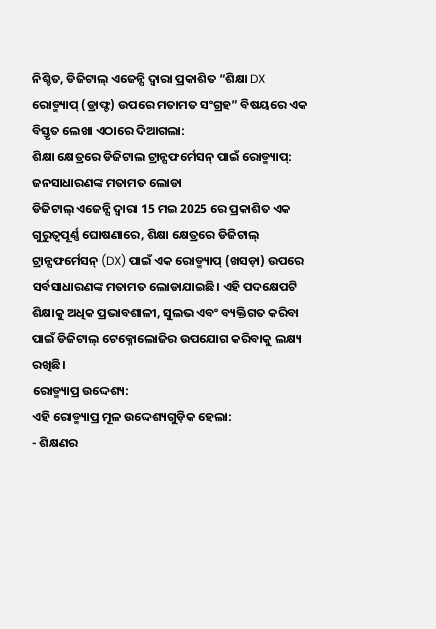ନିଶ୍ଚିତ, ଡିଜିଟାଲ୍ ଏଜେନ୍ସି ଦ୍ୱାରା ପ୍ରକାଶିତ “ଶିକ୍ଷା DX ରୋଡ୍ମ୍ୟାପ୍ (ଡ୍ରାଫ୍ଟ) ଉପରେ ମତାମତ ସଂଗ୍ରହ” ବିଷୟରେ ଏକ ବିସ୍ତୃତ ଲେଖା ଏଠାରେ ଦିଆଗଲା:
ଶିକ୍ଷା କ୍ଷେତ୍ରରେ ଡିଜିଟାଲ ଟ୍ରାନ୍ସଫର୍ମେସନ୍ ପାଇଁ ରୋଡ୍ମ୍ୟାପ୍: ଜନସାଧାରଣଙ୍କ ମତାମତ ଲୋଡା
ଡିଜିଟାଲ୍ ଏଜେନ୍ସି ଦ୍ୱାରା 15 ମଇ 2025 ରେ ପ୍ରକାଶିତ ଏକ ଗୁରୁତ୍ୱପୂର୍ଣ୍ଣ ଘୋଷଣାରେ, ଶିକ୍ଷା କ୍ଷେତ୍ରରେ ଡିଜିଟାଲ୍ ଟ୍ରାନ୍ସଫର୍ମେସନ୍ (DX) ପାଇଁ ଏକ ରୋଡ୍ମ୍ୟାପ୍ (ଖସଡ଼ା) ଉପରେ ସର୍ବସାଧାରଣଙ୍କ ମତାମତ ଲୋଡାଯାଇଛି। ଏହି ପଦକ୍ଷେପଟି ଶିକ୍ଷାକୁ ଅଧିକ ପ୍ରଭାବଶାଳୀ, ସୁଲଭ ଏବଂ ବ୍ୟକ୍ତିଗତ କରିବା ପାଇଁ ଡିଜିଟାଲ୍ ଟେକ୍ନୋଲୋଜିର ଉପଯୋଗ କରିବାକୁ ଲକ୍ଷ୍ୟ ରଖିଛି।
ରୋଡ୍ମ୍ୟାପ୍ର ଉଦ୍ଦେଶ୍ୟ:
ଏହି ରୋଡ୍ମ୍ୟାପ୍ର ମୂଳ ଉଦ୍ଦେଶ୍ୟଗୁଡ଼ିକ ହେଲା:
- ଶିକ୍ଷଣର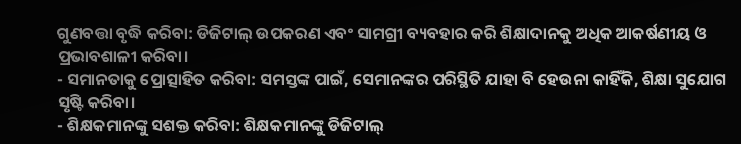ଗୁଣବତ୍ତା ବୃଦ୍ଧି କରିବା: ଡିଜିଟାଲ୍ ଉପକରଣ ଏବଂ ସାମଗ୍ରୀ ବ୍ୟବହାର କରି ଶିକ୍ଷାଦାନକୁ ଅଧିକ ଆକର୍ଷଣୀୟ ଓ ପ୍ରଭାବଶାଳୀ କରିବା।
- ସମାନତାକୁ ପ୍ରୋତ୍ସାହିତ କରିବା: ସମସ୍ତଙ୍କ ପାଇଁ, ସେମାନଙ୍କର ପରିସ୍ଥିତି ଯାହା ବି ହେଉନା କାହିଁକି, ଶିକ୍ଷା ସୁଯୋଗ ସୃଷ୍ଟି କରିବା।
- ଶିକ୍ଷକମାନଙ୍କୁ ସଶକ୍ତ କରିବା: ଶିକ୍ଷକମାନଙ୍କୁ ଡିଜିଟାଲ୍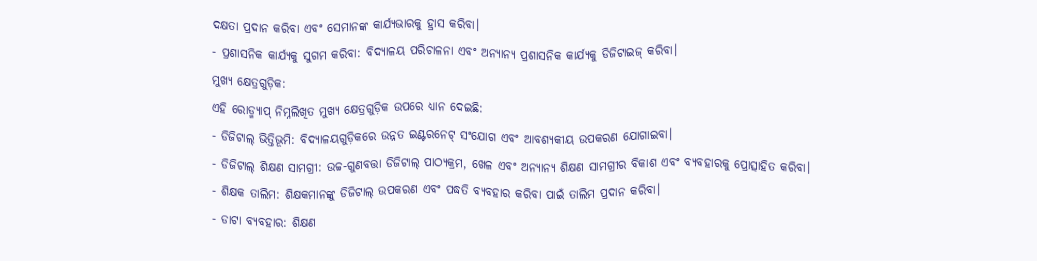ଦକ୍ଷତା ପ୍ରଦାନ କରିବା ଏବଂ ସେମାନଙ୍କ କାର୍ଯ୍ୟଭାରକୁ ହ୍ରାସ କରିବା।
- ପ୍ରଶାସନିକ କାର୍ଯ୍ୟକୁ ସୁଗମ କରିବା: ବିଦ୍ୟାଳୟ ପରିଚାଳନା ଏବଂ ଅନ୍ୟାନ୍ୟ ପ୍ରଶାସନିକ କାର୍ଯ୍ୟକୁ ଡିଜିଟାଇଜ୍ କରିବା।
ମୁଖ୍ୟ କ୍ଷେତ୍ରଗୁଡ଼ିକ:
ଏହି ରୋଡ୍ମ୍ୟାପ୍ ନିମ୍ନଲିଖିତ ମୁଖ୍ୟ କ୍ଷେତ୍ରଗୁଡ଼ିକ ଉପରେ ଧ୍ୟାନ ଦେଇଛି:
- ଡିଜିଟାଲ୍ ଭିତ୍ତିଭୂମି: ବିଦ୍ୟାଳୟଗୁଡ଼ିକରେ ଉନ୍ନତ ଇଣ୍ଟରନେଟ୍ ସଂଯୋଗ ଏବଂ ଆବଶ୍ୟକୀୟ ଉପକରଣ ଯୋଗାଇବା।
- ଡିଜିଟାଲ୍ ଶିକ୍ଷଣ ସାମଗ୍ରୀ: ଉଚ୍ଚ-ଗୁଣବତ୍ତା ଡିଜିଟାଲ୍ ପାଠ୍ୟକ୍ରମ, ଖେଳ ଏବଂ ଅନ୍ୟାନ୍ୟ ଶିକ୍ଷଣ ସାମଗ୍ରୀର ବିକାଶ ଏବଂ ବ୍ୟବହାରକୁ ପ୍ରୋତ୍ସାହିତ କରିବା।
- ଶିକ୍ଷକ ତାଲିମ: ଶିକ୍ଷକମାନଙ୍କୁ ଡିଜିଟାଲ୍ ଉପକରଣ ଏବଂ ପଦ୍ଧତି ବ୍ୟବହାର କରିବା ପାଇଁ ତାଲିମ ପ୍ରଦାନ କରିବା।
- ଡାଟା ବ୍ୟବହାର: ଶିକ୍ଷଣ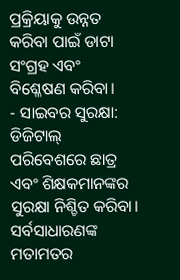ପ୍ରକ୍ରିୟାକୁ ଉନ୍ନତ କରିବା ପାଇଁ ଡାଟା ସଂଗ୍ରହ ଏବଂ ବିଶ୍ଳେଷଣ କରିବା।
- ସାଇବର ସୁରକ୍ଷା: ଡିଜିଟାଲ୍ ପରିବେଶରେ ଛାତ୍ର ଏବଂ ଶିକ୍ଷକମାନଙ୍କର ସୁରକ୍ଷା ନିଶ୍ଚିତ କରିବା।
ସର୍ବସାଧାରଣଙ୍କ ମତାମତର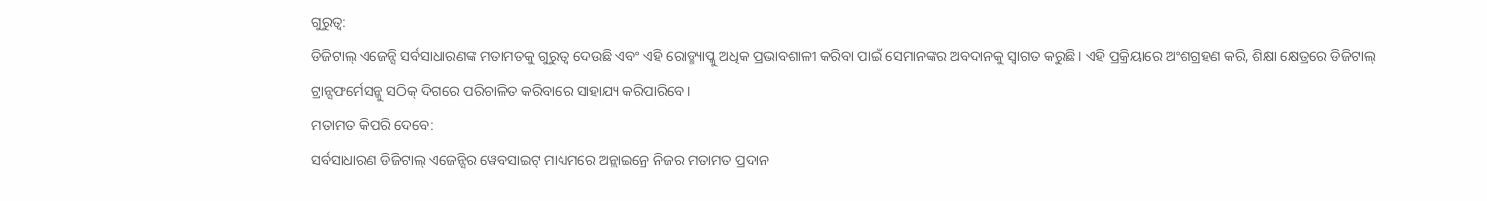ଗୁରୁତ୍ୱ:
ଡିଜିଟାଲ୍ ଏଜେନ୍ସି ସର୍ବସାଧାରଣଙ୍କ ମତାମତକୁ ଗୁରୁତ୍ୱ ଦେଉଛି ଏବଂ ଏହି ରୋଡ୍ମ୍ୟାପ୍କୁ ଅଧିକ ପ୍ରଭାବଶାଳୀ କରିବା ପାଇଁ ସେମାନଙ୍କର ଅବଦାନକୁ ସ୍ୱାଗତ କରୁଛି। ଏହି ପ୍ରକ୍ରିୟାରେ ଅଂଶଗ୍ରହଣ କରି, ଶିକ୍ଷା କ୍ଷେତ୍ରରେ ଡିଜିଟାଲ୍ ଟ୍ରାନ୍ସଫର୍ମେସନ୍କୁ ସଠିକ୍ ଦିଗରେ ପରିଚାଳିତ କରିବାରେ ସାହାଯ୍ୟ କରିପାରିବେ।
ମତାମତ କିପରି ଦେବେ:
ସର୍ବସାଧାରଣ ଡିଜିଟାଲ୍ ଏଜେନ୍ସିର ୱେବସାଇଟ୍ ମାଧ୍ୟମରେ ଅନ୍ଲାଇନ୍ରେ ନିଜର ମତାମତ ପ୍ରଦାନ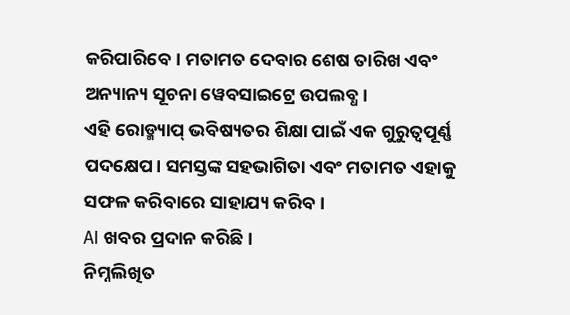କରିପାରିବେ। ମତାମତ ଦେବାର ଶେଷ ତାରିଖ ଏବଂ ଅନ୍ୟାନ୍ୟ ସୂଚନା ୱେବସାଇଟ୍ରେ ଉପଲବ୍ଧ।
ଏହି ରୋଡ୍ମ୍ୟାପ୍ ଭବିଷ୍ୟତର ଶିକ୍ଷା ପାଇଁ ଏକ ଗୁରୁତ୍ୱପୂର୍ଣ୍ଣ ପଦକ୍ଷେପ। ସମସ୍ତଙ୍କ ସହଭାଗିତା ଏବଂ ମତାମତ ଏହାକୁ ସଫଳ କରିବାରେ ସାହାଯ୍ୟ କରିବ।
AI ଖବର ପ୍ରଦାନ କରିଛି।
ନିମ୍ନଲିଖିତ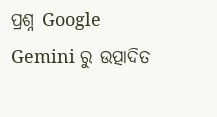ପ୍ରଶ୍ନ Google Gemini ରୁ ଉତ୍ପାଦିତ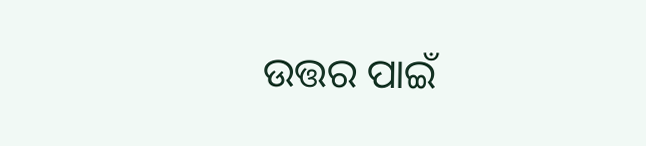ଉତ୍ତର ପାଇଁ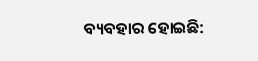ବ୍ୟବହାର ହୋଇଛି: